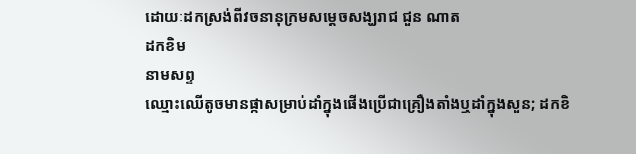ដោយៈដកស្រង់ពីវចនានុក្រមសម្តេចសង្ឃរាជ ជួន ណាត
ដកខិម
នាមសព្ទ
ឈ្មោះឈើតូចមានផ្កាសម្រាប់ដាំក្នុងផើងប្រើជាគ្រឿងតាំងឬដាំក្នុងសួន; ដកខិ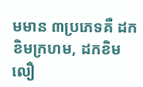មមាន ៣ប្រភេទគឺ ដកខិមក្រហម, ដកខិមលឿ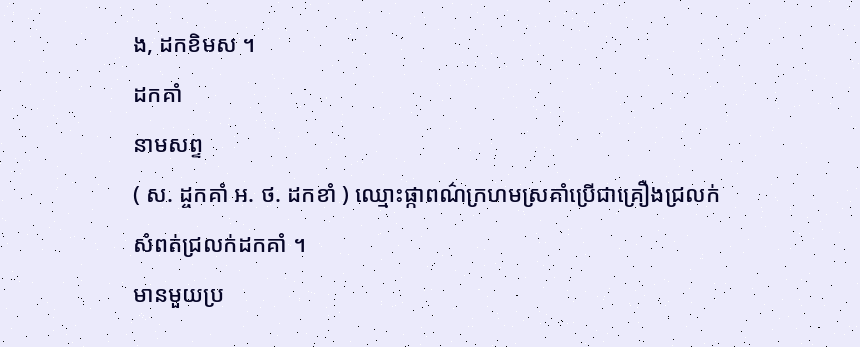ង, ដកខិមស ។
ដកគាំ
នាមសព្ទ
( ស. ដ្ចកគាំ អ. ថ. ដកខាំ ) ឈ្មោះផ្កាពណ៌ក្រហមស្រគាំប្រើជាគ្រឿងជ្រលក់
សំពត់ជ្រលក់ដកគាំ ។
មានមួយប្រ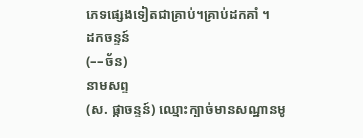ភេទផ្សេងទៀតជាគ្រាប់។គ្រាប់ដកគាំ ។
ដកចន្ទន៍
(––ច័ន)
នាមសព្ទ
(ស. ផ្កាចន្ទន៍) ឈ្មោះក្បាច់មានសណ្ឋានមូ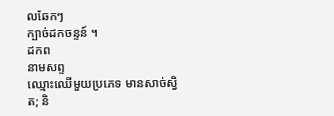លឆែកៗ
ក្បាច់ដកចន្ទន៍ ។
ដកព
នាមសព្ទ
ឈ្មោះឈើមួយប្រភេទ មានសាច់ស្វិត; និ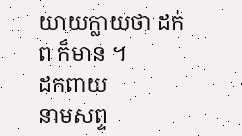យាយក្លាយថា ដក់ព ក៏មាន ។
ដកពាយ
នាមសព្ទ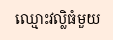ឈ្មោះវល្លិធំមួយ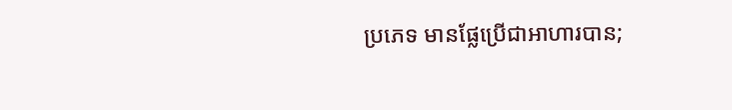ប្រភេទ មានផ្លែប្រើជាអាហារបាន;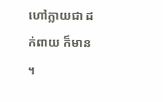ហៅក្លាយជា ដក់ពាយ ក៏មាន ។